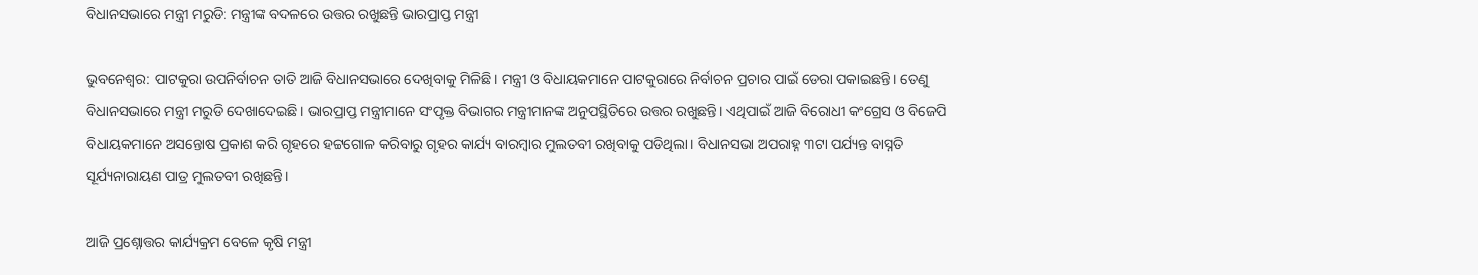ବିଧାନସଭାରେ ମନ୍ତ୍ରୀ ମରୁଡି: ମନ୍ତ୍ରୀଙ୍କ ବଦଳରେ ଉତ୍ତର ରଖୁଛନ୍ତି ଭାରପ୍ରାପ୍ତ ମନ୍ତ୍ରୀ

ଭୁବନେଶ୍ୱର: ପାଟକୁରା ଉପନିର୍ବାଚନ ତାତି ଆଜି ବିଧାନସଭାରେ ଦେଖିବାକୁ ମିଳିଛି। ମନ୍ତ୍ରୀ ଓ ବିଧାୟକମାନେ ପାଟକୁରାରେ ନିର୍ବାଚନ ପ୍ରଚାର ପାଇଁ ଡେରା ପକାଇଛନ୍ତି। ତେଣୁ ବିଧାନସଭାରେ ମନ୍ତ୍ରୀ ମରୁଡି ଦେଖାଦେଇଛି। ଭାରପ୍ରାପ୍ତ ମନ୍ତ୍ରୀମାନେ ସଂପୃକ୍ତ ବିଭାଗର ମନ୍ତ୍ରୀମାନଙ୍କ ଅନୁପସ୍ଥିତିରେ ଉତ୍ତର ରଖୁଛନ୍ତି। ଏଥିପାଇଁ ଆଜି ବିରୋଧୀ କଂଗ୍ରେସ ଓ ବିଜେପି ବିଧାୟକମାନେ ଅସନ୍ତୋଷ ପ୍ରକାଶ କରି ଗୃହରେ ହଟ୍ଟଗୋଳ କରିବାରୁ ଗୃହର କାର୍ଯ୍ୟ ବାରମ୍ବାର ମୁଲତବୀ ରଖିବାକୁ ପଡିଥିଲା। ବିଧାନସଭା ଅପରାହ୍ନ ୩ଟା ପର୍ଯ୍ୟନ୍ତ ବାସ୍ନତି ସୂର୍ଯ୍ୟନାରାୟଣ ପାତ୍ର ମୁଲତବୀ ରଖିଛନ୍ତି।

ଆଜି ପ୍ରଶ୍ନୋତ୍ତର କାର୍ଯ୍ୟକ୍ରମ ବେଳେ କୃଷି ମନ୍ତ୍ରୀ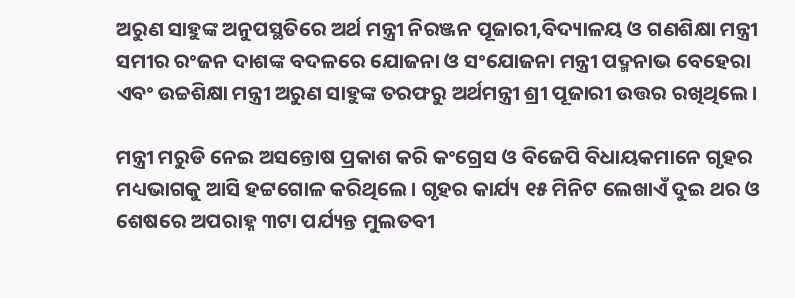ଅରୁଣ ସାହୁଙ୍କ ଅନୁପସ୍ଥତିରେ ଅର୍ଥ ମନ୍ତ୍ରୀ ନିରଞ୍ଜନ ପୂଜାରୀ,ବିଦ୍ୟାଳୟ ଓ ଗଣଶିକ୍ଷା ମନ୍ତ୍ରୀ ସମୀର ରଂଜନ ଦାଶଙ୍କ ବଦଳରେ ଯୋଜନା ଓ ସଂଯୋଜନା ମନ୍ତ୍ରୀ ପଦ୍ମନାଭ ବେହେରା ଏବଂ ଉଚ୍ଚଶିକ୍ଷା ମନ୍ତ୍ରୀ ଅରୁଣ ସାହୁଙ୍କ ତରଫରୁ ଅର୍ଥମନ୍ତ୍ରୀ ଶ୍ରୀ ପୂଜାରୀ ଉତ୍ତର ରଖିଥିଲେ।

ମନ୍ତ୍ରୀ ମରୁଡି ନେଇ ଅସନ୍ତୋଷ ପ୍ରକାଶ କରି କଂଗ୍ରେସ ଓ ବିଜେପି ବିଧାୟକମାନେ ଗୃହର ମଧ୍ୟଭାଗକୁ ଆସି ହଟ୍ଟଗୋଳ କରିଥିଲେ। ଗୃହର କାର୍ଯ୍ୟ ୧୫ ମିନିଟ ଲେଖାଏଁ ଦୁଇ ଥର ଓ ଶେଷରେ ଅପରାହ୍ନ ୩ଟା ପର୍ଯ୍ୟନ୍ତ ମୁଲତବୀ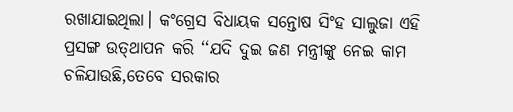ରଖାଯାଇଥିଲା। କଂଗ୍ରେସ ବିଧାୟକ ସନ୍ତୋଷ ସିଂହ ସାଲୁଜା ଏହି ପ୍ରସଙ୍ଗ ଉତ୍‌ଥାପନ କରି ‘‘ଯଦି ଦୁଇ ଜଣ ମନ୍ତ୍ରୀଙ୍କୁ ନେଇ କାମ ଚଳିଯାଉଛି,ତେବେ ସରକାର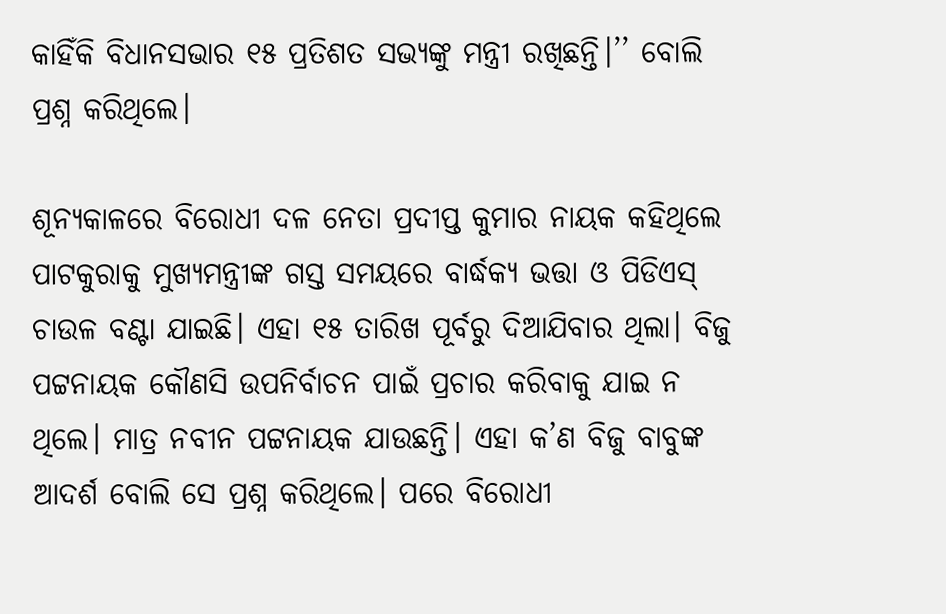କାହିଁକି ବିଧାନସଭାର ୧୫ ପ୍ରତିଶତ ସଭ୍ୟଙ୍କୁ ମନ୍ତ୍ରୀ ରଖିଛନ୍ତି।’’ ବୋଲି ପ୍ରଶ୍ନ କରିଥିଲେ।

ଶୂନ୍ୟକାଳରେ ବିରୋଧୀ ଦଳ ନେତା ପ୍ରଦୀପ୍ତ କୁମାର ନାୟକ କହିଥିଲେ ପାଟକୁରାକୁ ମୁଖ୍ୟମନ୍ତ୍ରୀଙ୍କ ଗସ୍ତ ସମୟରେ ବାର୍ଦ୍ଧକ୍ୟ ଭତ୍ତା ଓ ପିଡିଏସ୍‌ ଚାଉଳ ବଣ୍ଟା ଯାଇଛି। ଏହା ୧୫ ତାରିଖ ପୂର୍ବରୁ ଦିଆଯିବାର ଥିଲା। ବିଜୁ ପଟ୍ଟନାୟକ କୌଣସି ଉପନିର୍ବାଚନ ପାଇଁ ପ୍ରଚାର କରିବାକୁ ଯାଇ ନ ଥିଲେ। ମାତ୍ର ନବୀନ ପଟ୍ଟନାୟକ ଯାଉଛନ୍ତି। ଏହା କ’ଣ ବିଜୁ ବାବୁଙ୍କ ଆଦର୍ଶ ବୋଲି ସେ ପ୍ରଶ୍ନ କରିଥିଲେ। ପରେ ବିରୋଧୀ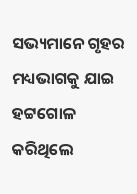ସଭ୍ୟମାନେ ଗୃହର ମଧ୍ୟଭାଗକୁ ଯାଇ ହଟ୍ଟଗୋଳ କରିଥିଲେ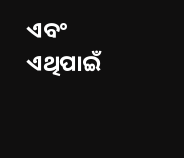ଏବଂ ଏଥିପାଇଁ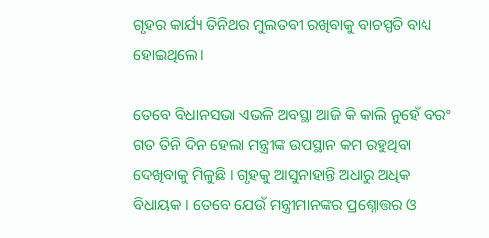ଗୃହର କାର୍ଯ୍ୟ ତିନିଥର ମୁଲତବୀ ରଖିବାକୁ ବାଚସ୍ପତି ବାଧ୍ୟ ହୋଇଥିଲେ।

ତେବେ ବିଧାନସଭା ଏଭଳି ଅବସ୍ଥା ଆଜି କି କାଲି ନୁହେଁ ବରଂ ଗତ ତିନି ଦିନ ହେଲା ମନ୍ତ୍ରୀଙ୍କ ଉପସ୍ଥାନ କମ ରହୁଥିବା ଦେଖିବାକୁ ମିଳୁଛି । ଗୃହକୁ ଆସୁନାହାନ୍ତି ଅଧାରୁ ଅଧିକ ବିଧାୟକ । ତେବେ ଯେଉଁ ମନ୍ତ୍ରୀମାନଙ୍କର ପ୍ରଶ୍ନୋତ୍ତର ଓ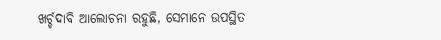ଖର୍ଚ୍ଚଦାବି ଆଲୋଚନା ରହୁଛି, ସେମାନେ ଉପସ୍ଥିତ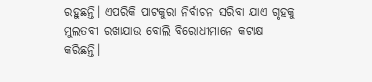ରହୁଛନ୍ତି। ଏପରିକି ପାଟକୁରା ନିର୍ବାଚନ ସରିବା ଯାଏ ଗୃହକୁ ମୁଲତବୀ ରଖାଯାଉ ବୋଲି ବିରୋଧୀମାନେ କଟାକ୍ଷ କରିଛନ୍ତି।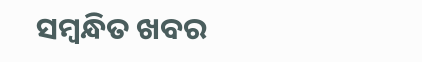ସମ୍ବନ୍ଧିତ ଖବର